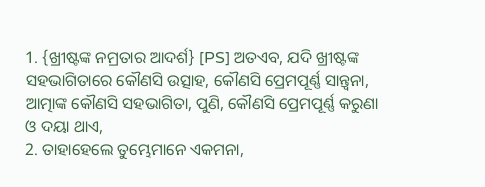1. {ଖ୍ରୀଷ୍ଟଙ୍କ ନମ୍ରତାର ଆଦର୍ଶ} [PS] ଅତଏବ, ଯଦି ଖ୍ରୀଷ୍ଟଙ୍କ ସହଭାଗିତାରେ କୌଣସି ଉତ୍ସାହ, କୌଣସି ପ୍ରେମପୂର୍ଣ୍ଣ ସାନ୍ତ୍ୱନା, ଆତ୍ମାଙ୍କ କୌଣସି ସହଭାଗିତା, ପୁଣି, କୌଣସି ପ୍ରେମପୂର୍ଣ୍ଣ କରୁଣା ଓ ଦୟା ଥାଏ,
2. ତାହାହେଲେ ତୁମ୍ଭେମାନେ ଏକମନା,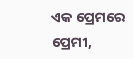ଏକ ପ୍ରେମରେ ପ୍ରେମୀ,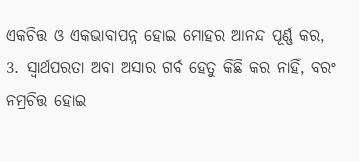ଏକଚିତ୍ତ ଓ ଏକଭାବାପନ୍ନ ହୋଇ ମୋହର ଆନନ୍ଦ ପୂର୍ଣ୍ଣ କର,
3. ସ୍ୱାର୍ଥପରତା ଅବା ଅସାର ଗର୍ବ ହେତୁ କିଛି କର ନାହିଁ, ବରଂ ନମ୍ରଚିତ୍ତ ହୋଇ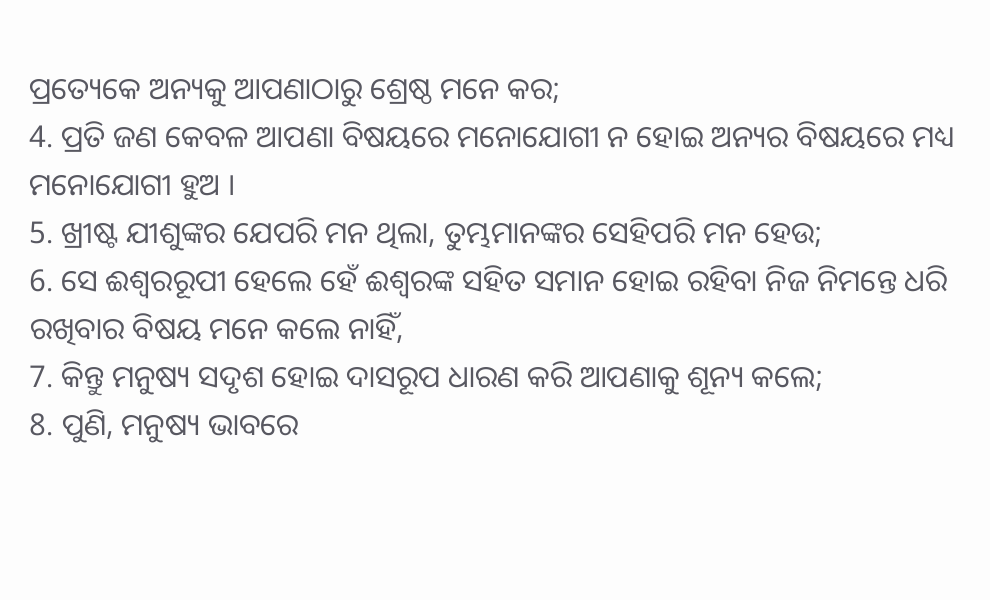ପ୍ରତ୍ୟେକେ ଅନ୍ୟକୁ ଆପଣାଠାରୁ ଶ୍ରେଷ୍ଠ ମନେ କର;
4. ପ୍ରତି ଜଣ କେବଳ ଆପଣା ବିଷୟରେ ମନୋଯୋଗୀ ନ ହୋଇ ଅନ୍ୟର ବିଷୟରେ ମଧ୍ୟ ମନୋଯୋଗୀ ହୁଅ ।
5. ଖ୍ରୀଷ୍ଟ ଯୀଶୁଙ୍କର ଯେପରି ମନ ଥିଲା, ତୁମ୍ଭମାନଙ୍କର ସେହିପରି ମନ ହେଉ;
6. ସେ ଈଶ୍ୱରରୂପୀ ହେଲେ ହେଁ ଈଶ୍ୱରଙ୍କ ସହିତ ସମାନ ହୋଇ ରହିବା ନିଜ ନିମନ୍ତେ ଧରି ରଖିବାର ବିଷୟ ମନେ କଲେ ନାହିଁ,
7. କିନ୍ତୁ ମନୁଷ୍ୟ ସଦୃଶ ହୋଇ ଦାସରୂପ ଧାରଣ କରି ଆପଣାକୁ ଶୂନ୍ୟ କଲେ;
8. ପୁଣି, ମନୁଷ୍ୟ ଭାବରେ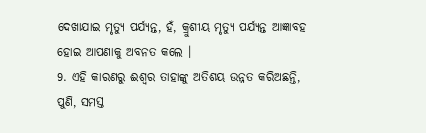ଦେଖାଯାଇ ମୃତ୍ୟୁ ପର୍ଯ୍ୟନ୍ତ, ହଁ, କ୍ରୁଶୀୟ ମୃତ୍ୟୁ ପର୍ଯ୍ୟନ୍ତ ଆଜ୍ଞାବହ ହୋଇ ଆପଣାକୁ ଅବନତ କଲେ ।
9. ଏହି କାରଣରୁ ଈଶ୍ୱର ତାହାଙ୍କୁ ଅତିଶୟ ଉନ୍ନତ କରିଅଛନ୍ତି, ପୁଣି, ସମସ୍ତ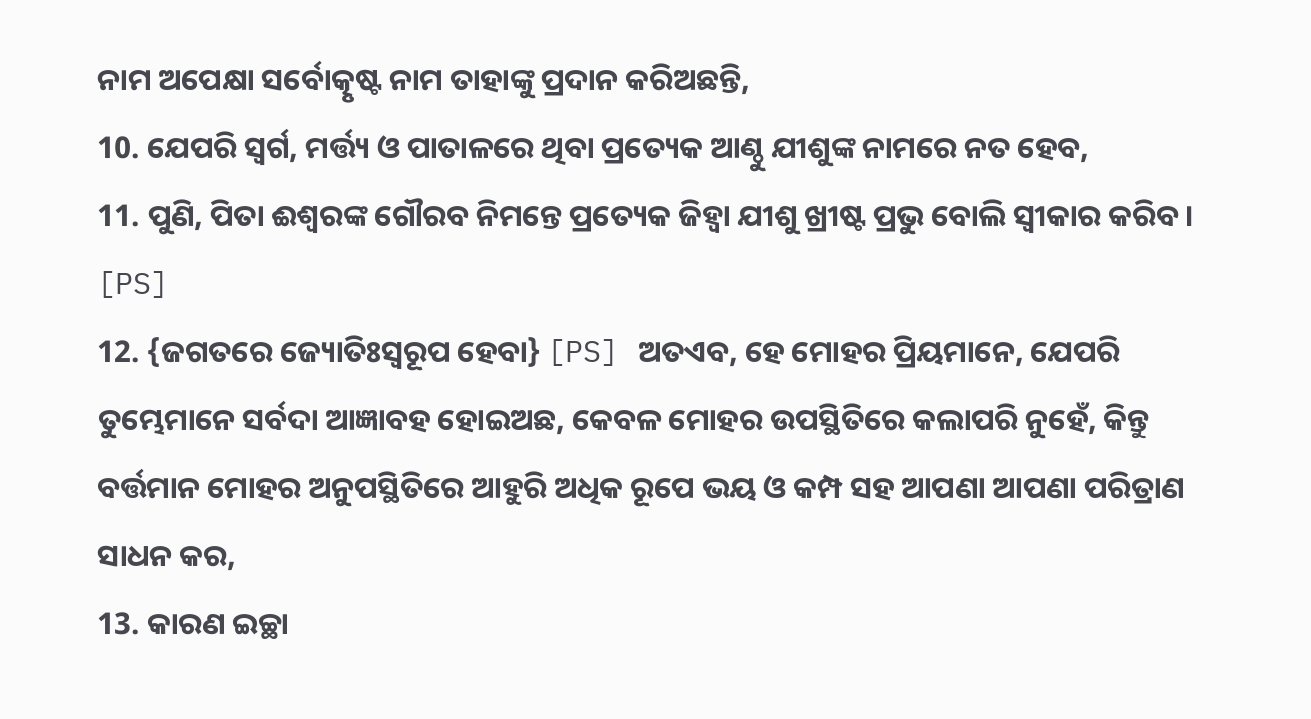ନାମ ଅପେକ୍ଷା ସର୍ବୋତ୍କୃଷ୍ଟ ନାମ ତାହାଙ୍କୁ ପ୍ରଦାନ କରିଅଛନ୍ତି,
10. ଯେପରି ସ୍ୱର୍ଗ, ମର୍ତ୍ତ୍ୟ ଓ ପାତାଳରେ ଥିବା ପ୍ରତ୍ୟେକ ଆଣ୍ଠୁ ଯୀଶୁଙ୍କ ନାମରେ ନତ ହେବ,
11. ପୁଣି, ପିତା ଈଶ୍ୱରଙ୍କ ଗୌରବ ନିମନ୍ତେ ପ୍ରତ୍ୟେକ ଜିହ୍ୱା ଯୀଶୁ ଖ୍ରୀଷ୍ଟ ପ୍ରଭୁ ବୋଲି ସ୍ୱୀକାର କରିବ। [PS]
12. {ଜଗତରେ ଜ୍ୟୋତିଃସ୍ୱରୂପ ହେବା} [PS] ଅତଏବ, ହେ ମୋହର ପ୍ରିୟମାନେ, ଯେପରି ତୁମ୍ଭେମାନେ ସର୍ବଦା ଆଜ୍ଞାବହ ହୋଇଅଛ, କେବଳ ମୋହର ଉପସ୍ଥିତିରେ କଲାପରି ନୁହେଁ, କିନ୍ତୁ ବର୍ତ୍ତମାନ ମୋହର ଅନୁପସ୍ଥିତିରେ ଆହୁରି ଅଧିକ ରୂପେ ଭୟ ଓ କମ୍ପ ସହ ଆପଣା ଆପଣା ପରିତ୍ରାଣ ସାଧନ କର,
13. କାରଣ ଇଚ୍ଛା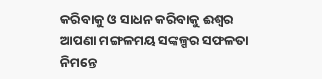କରିବାକୁ ଓ ସାଧନ କରିବାକୁ ଈଶ୍ୱର ଆପଣା ମଙ୍ଗଳମୟ ସଙ୍କଳ୍ପର ସଫଳତା ନିମନ୍ତେ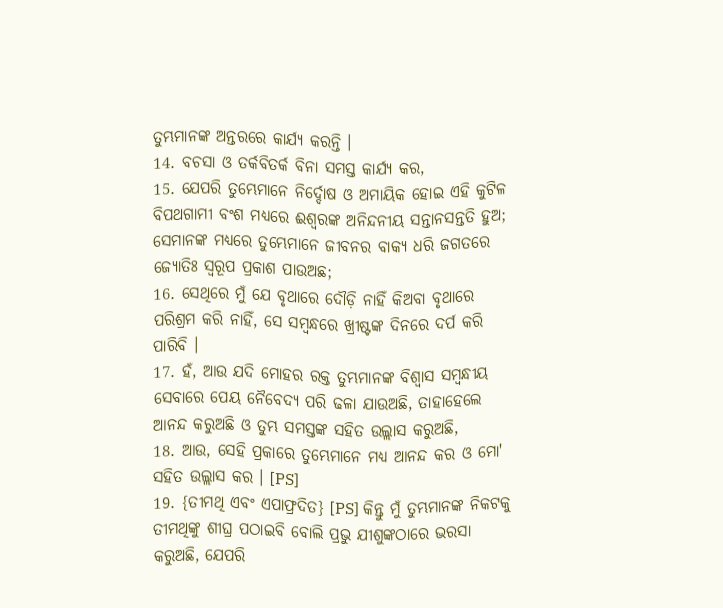ତୁମ୍ଭମାନଙ୍କ ଅନ୍ତରରେ କାର୍ଯ୍ୟ କରନ୍ତି ।
14. ବଚସା ଓ ତର୍କବିତର୍କ ବିନା ସମସ୍ତ କାର୍ଯ୍ୟ କର,
15. ଯେପରି ତୁମ୍ଭେମାନେ ନିର୍ଦ୍ଦୋଷ ଓ ଅମାୟିକ ହୋଇ ଏହି କୁଟିଳ ବିପଥଗାମୀ ବଂଶ ମଧ୍ୟରେ ଈଶ୍ୱରଙ୍କ ଅନିନ୍ଦନୀୟ ସନ୍ତାନସନ୍ତତି ହୁଅ; ସେମାନଙ୍କ ମଧ୍ୟରେ ତୁମ୍ଭେମାନେ ଜୀବନର ବାକ୍ୟ ଧରି ଜଗତରେ ଜ୍ୟୋତିଃ ସ୍ୱରୂପ ପ୍ରକାଶ ପାଉଅଛ;
16. ସେଥିରେ ମୁଁ ଯେ ବୃଥାରେ ଦୌଡ଼ି ନାହିଁ କିଅବା ବୃଥାରେ ପରିଶ୍ରମ କରି ନାହିଁ, ସେ ସମ୍ବନ୍ଧରେ ଖ୍ରୀଷ୍ଟଙ୍କ ଦିନରେ ଦର୍ପ କରି ପାରିବି ।
17. ହଁ, ଆଉ ଯଦି ମୋହର ରକ୍ତ ତୁମ୍ଭମାନଙ୍କ ବିଶ୍ୱାସ ସମ୍ବନ୍ଧୀୟ ସେବାରେ ପେୟ ନୈବେଦ୍ୟ ପରି ଢଳା ଯାଉଅଛି, ତାହାହେଲେ ଆନନ୍ଦ କରୁଅଛି ଓ ତୁମ୍ଭ ସମସ୍ତଙ୍କ ସହିତ ଉଲ୍ଲାସ କରୁଅଛି,
18. ଆଉ, ସେହି ପ୍ରକାରେ ତୁମ୍ଭେମାନେ ମଧ୍ୟ ଆନନ୍ଦ କର ଓ ମୋ' ସହିତ ଉଲ୍ଲାସ କର । [PS]
19. {ତୀମଥି ଏବଂ ଏପାଫ୍ରଦିତ} [PS] କିନ୍ତୁ ମୁଁ ତୁମ୍ଭମାନଙ୍କ ନିକଟକୁ ତୀମଥିଙ୍କୁ ଶୀଘ୍ର ପଠାଇବି ବୋଲି ପ୍ରଭୁ ଯୀଶୁଙ୍କଠାରେ ଭରସା କରୁଅଛି, ଯେପରି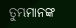ତୁମ୍ଭମାନଙ୍କ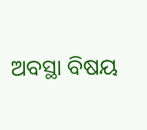ଅବସ୍ଥା ବିଷୟ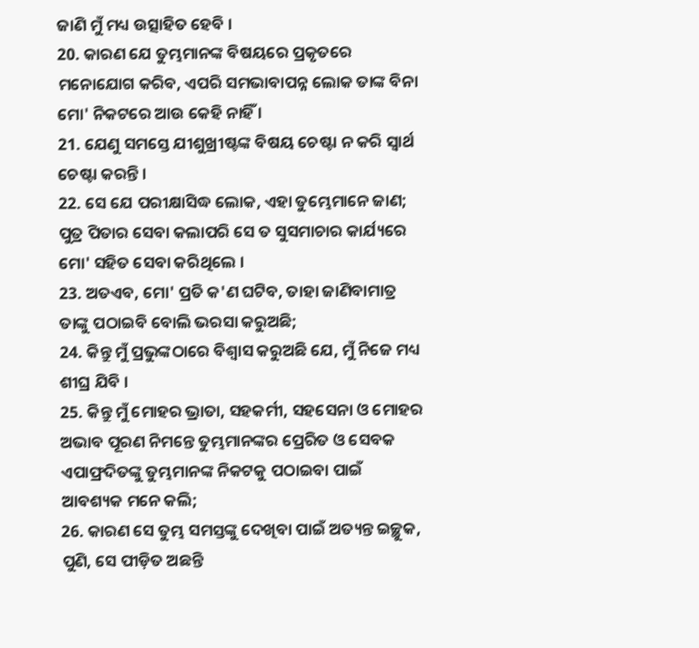ଜାଣି ମୁଁ ମଧ୍ୟ ଉତ୍ସାହିତ ହେବି ।
20. କାରଣ ଯେ ତୁମ୍ଭମାନଙ୍କ ବିଷୟରେ ପ୍ରକୃତରେ ମନୋଯୋଗ କରିବ, ଏପରି ସମଭାବାପନ୍ନ ଲୋକ ତାଙ୍କ ବିନା ମୋ' ନିକଟରେ ଆଉ କେହି ନାହିଁ ।
21. ଯେଣୁ ସମସ୍ତେ ଯୀଶୁଖ୍ରୀଷ୍ଟଙ୍କ ବିଷୟ ଚେଷ୍ଟା ନ କରି ସ୍ୱାର୍ଥ ଚେଷ୍ଟା କରନ୍ତି ।
22. ସେ ଯେ ପରୀକ୍ଷାସିଦ୍ଧ ଲୋକ, ଏହା ତୁମ୍ଭେମାନେ ଜାଣ; ପୁତ୍ର ପିତାର ସେବା କଲାପରି ସେ ତ ସୁସମାଚାର କାର୍ଯ୍ୟରେ ମୋ' ସହିତ ସେବା କରିଥିଲେ ।
23. ଅତଏବ, ମୋ' ପ୍ରତି କ'ଣ ଘଟିବ, ତାହା ଜାଣିବାମାତ୍ର ତାଙ୍କୁ ପଠାଇବି ବୋଲି ଭରସା କରୁଅଛି;
24. କିନ୍ତୁ ମୁଁ ପ୍ରଭୁଙ୍କଠାରେ ବିଶ୍ୱାସ କରୁଅଛି ଯେ, ମୁଁ ନିଜେ ମଧ୍ୟ ଶୀଘ୍ର ଯିବି ।
25. କିନ୍ତୁ ମୁଁ ମୋହର ଭ୍ରାତା, ସହକର୍ମୀ, ସହସେନା ଓ ମୋହର ଅଭାବ ପୂରଣ ନିମନ୍ତେ ତୁମ୍ଭମାନଙ୍କର ପ୍ରେରିତ ଓ ସେବକ ଏପାଫ୍ରଦିତଙ୍କୁ ତୁମ୍ଭମାନଙ୍କ ନିକଟକୁ ପଠାଇବା ପାଇଁ ଆବଶ୍ୟକ ମନେ କଲି;
26. କାରଣ ସେ ତୁମ୍ଭ ସମସ୍ତଙ୍କୁ ଦେଖିବା ପାଇଁ ଅତ୍ୟନ୍ତ ଇଚ୍ଛୁକ, ପୁଣି, ସେ ପୀଡ଼ିତ ଅଛନ୍ତି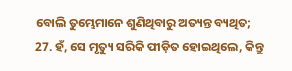ବୋଲି ତୁମ୍ଭେମାନେ ଶୁଣିଥିବାରୁ ଅତ୍ୟନ୍ତ ବ୍ୟଥିତ;
27. ହଁ, ସେ ମୃତ୍ୟୁ ସରିକି ପୀଡ଼ିତ ହୋଇଥିଲେ, କିନ୍ତୁ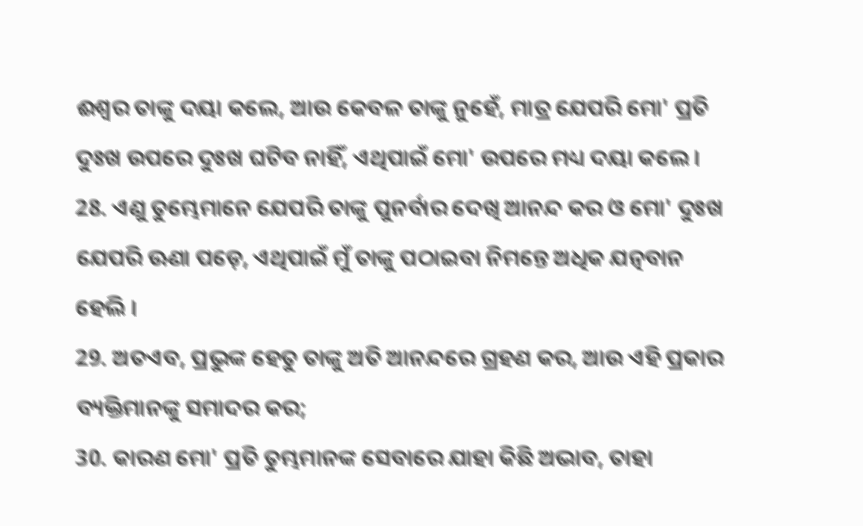ଈଶ୍ୱର ତାଙ୍କୁ ଦୟା କଲେ, ଆଉ କେବଳ ତାଙ୍କୁ ନୁହେଁ, ମାତ୍ର ଯେପରି ମୋ' ପ୍ରତି ଦୁଃଖ ଉପରେ ଦୁଃଖ ଘଟିବ ନାହିଁ, ଏଥିପାଇଁ ମୋ' ଉପରେ ମଧ୍ୟ ଦୟା କଲେ ।
28. ଏଣୁ ତୁମ୍ଭେମାନେ ଯେପରି ତାଙ୍କୁ ପୁନର୍ବାର ଦେଖି ଆନନ୍ଦ କର ଓ ମୋ' ଦୁଃଖ ଯେପରି ଊଣା ପଡ଼େ, ଏଥିପାଇଁ ମୁଁ ତାଙ୍କୁ ପଠାଇବା ନିମନ୍ତେ ଅଧିକ ଯତ୍ନବାନ ହେଲି ।
29. ଅତଏବ, ପ୍ରଭୁଙ୍କ ହେତୁ ତାଙ୍କୁ ଅତି ଆନନ୍ଦରେ ଗ୍ରହଣ କର, ଆଉ ଏହି ପ୍ରକାର ବ୍ୟକ୍ତିମାନଙ୍କୁ ସମାଦର କର;
30. କାରଣ ମୋ' ପ୍ରତି ତୁମ୍ଭମାନଙ୍କ ସେବାରେ ଯାହା କିଛି ଅଭାବ, ତାହା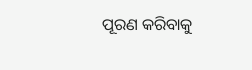ପୂରଣ କରିବାକୁ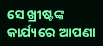ସେ ଖ୍ରୀଷ୍ଟଙ୍କ କାର୍ଯ୍ୟରେ ଆପଣା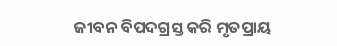ଜୀବନ ବିପଦଗ୍ରସ୍ତ କରି ମୃତପ୍ରାୟ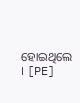ହୋଇଥିଲେ । [PE]